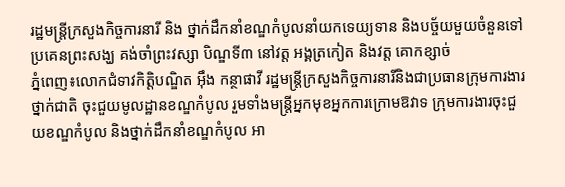រដ្ឋមន្រ្តីក្រសួងកិច្ចការនារី និង ថ្នាក់ដឹកនាំខណ្ឌកំបូលនាំយកទេយ្យទាន និងបច្ច័យមួយចំនួនទៅប្រគេនព្រះសង្ឃ គង់ចាំព្រះវស្សា បិណ្ឌទី៣ នៅវត្ត អង្គត្រកៀត និងវត្ត គោកខ្សាច់
ភ្នំពេញ៖លោកជំទាវកិត្តិបណ្ឌិត អ៊ឹង កន្ថាផាវី រដ្ឋមន្រ្តីក្រសួងកិច្ចការនារីនិងជាប្រធានក្រុមការងារថ្នាក់ជាតិ ចុះជួយមូលដ្ឋានខណ្ឌកំបូល រួមទាំងមន្រ្តីអ្នកមុខអ្នកការក្រោមឱវាទ ក្រុមការងារចុះជួយខណ្ឌកំបូល និងថ្នាក់ដឹកនាំខណ្ឌកំបូល អា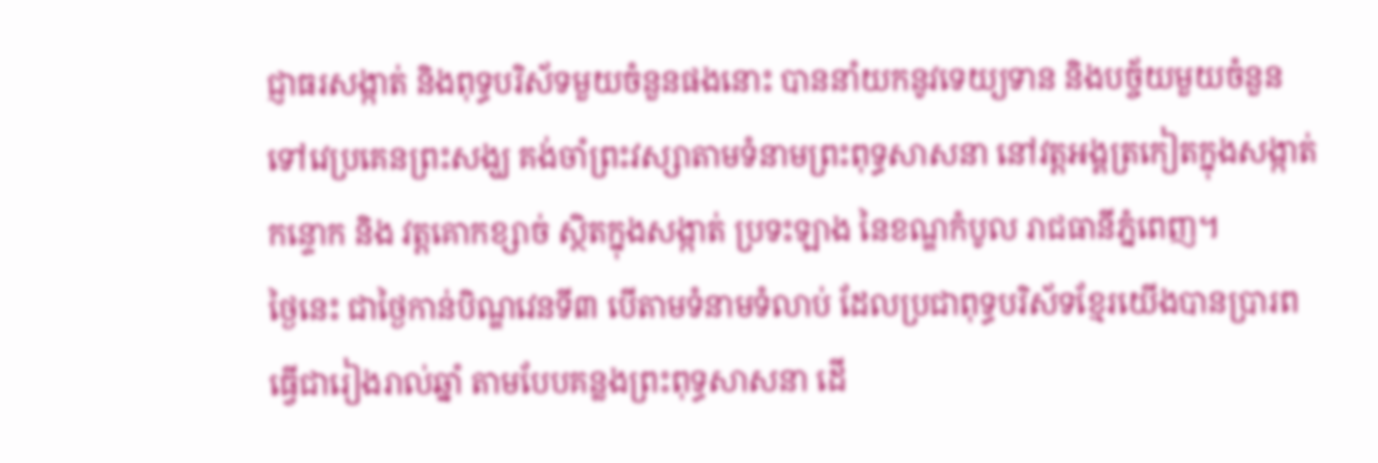ជ្ញាធរសង្កាត់ និងពុទ្ធបរិស័ទមួយចំនួនផងនោះ បាននាំយកនូវទេយ្យទាន និងបច្ច័យមួយចំនួនទៅវេប្រគេនព្រះសង្ឃ គង់ចាំព្រះវស្សាតាមទំនាមព្រះពុទ្ធសាសនា នៅវត្តអង្គត្រកៀតក្នុងសង្កាត់កន្ទោក និង វត្តគោកខ្សាច់ ស្ថិតក្នុងសង្កាត់ ប្រទះឡាង នៃខណ្ឌកំបូល រាជធានីភ្នំពេញ។
ថ្ងៃនេះ ជាថ្ងៃកាន់បិណ្ឌវេនទី៣ បើតាមទំនាមទំលាប់ ដែលប្រជាពុទ្ធបរិស័ទខ្មែរយើងបានប្រារពធ្វើជារៀងរាល់ឆ្នាំ តាមបែបគន្លងព្រះពុទ្ធសាសនា ដើ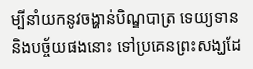ម្បីនាំយកនូវចង្ហាន់បិណ្ឌបាត្រ ទេយ្យទាន និងបច្ច័យផងនោះ ទៅប្រគេនព្រះសង្ឃដែ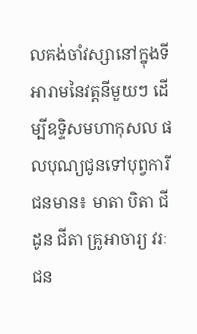លគង់ចាំវស្សានៅក្នុងទីអារាមនៃវត្តនីមួយៗ ដើម្បីឧទ្ទិសមហាកុសល ផលបុណ្យជូនទៅបុព្វការីជនមាន៖ មាតា បិតា ជីដូន ជីតា គ្រូអាចារ្យ វរៈជន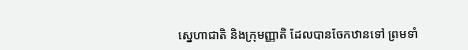ស្នេហាជាតិ និងក្រុមញ្ញាតិ ដែលបានចែកឋានទៅ ព្រមទាំ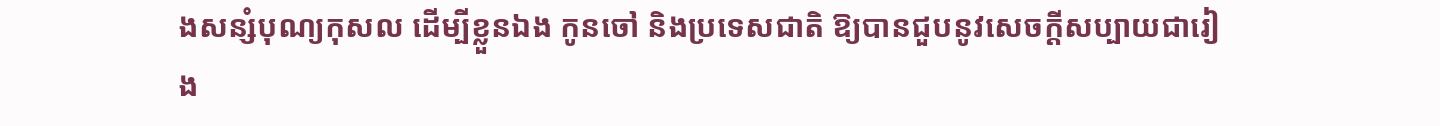ងសន្សំបុណ្យកុសល ដើម្បីខ្លួនឯង កូនចៅ និងប្រទេសជាតិ ឱ្យបានជួបនូវសេចក្តីសប្បាយជារៀង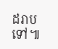ដរាបទៅ៕